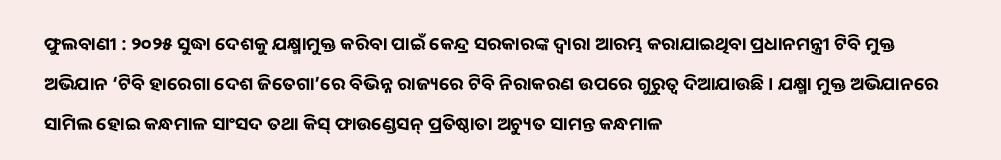ଫୁଲବାଣୀ : ୨୦୨୫ ସୁଦ୍ଧା ଦେଶକୁ ଯକ୍ଷ୍ମାମୁକ୍ତ କରିବା ପାଇଁ କେନ୍ଦ୍ର ସରକାରଙ୍କ ଦ୍ୱାରା ଆରମ୍ଭ କରାଯାଇଥିବା ପ୍ରଧାନମନ୍ତ୍ରୀ ଟିବି ମୁକ୍ତ ଅଭିଯାନ ‘ଟିବି ହାରେଗା ଦେଶ ଜିତେଗା’ରେ ବିଭିନ୍ନ ରାଜ୍ୟରେ ଟିବି ନିରାକରଣ ଉପରେ ଗୁରୁତ୍ୱ ଦିଆଯାଉଛି । ଯକ୍ଷ୍ମା ମୁକ୍ତ ଅଭିଯାନରେ ସାମିଲ ହୋଇ କନ୍ଧମାଳ ସାଂସଦ ତଥା କିସ୍ ଫାଉଣ୍ଡେସନ୍ ପ୍ରତିଷ୍ଠାତା ଅଚ୍ୟୁତ ସାମନ୍ତ କନ୍ଧମାଳ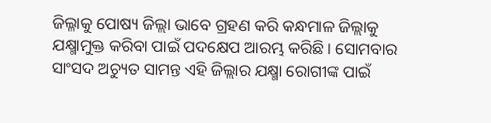ଜିଲ୍ଳାକୁ ପୋଷ୍ୟ ଜିଲ୍ଲା ଭାବେ ଗ୍ରହଣ କରି କନ୍ଧମାଳ ଜିଲ୍ଲାକୁ ଯକ୍ଷ୍ମାମୁକ୍ତ କରିବା ପାଇଁ ପଦକ୍ଷେପ ଆରମ୍ଭ କରିଛି । ସୋମବାର ସାଂସଦ ଅଚ୍ୟୁତ ସାମନ୍ତ ଏହି ଜିଲ୍ଲାର ଯକ୍ଷ୍ମା ରୋଗୀଙ୍କ ପାଇଁ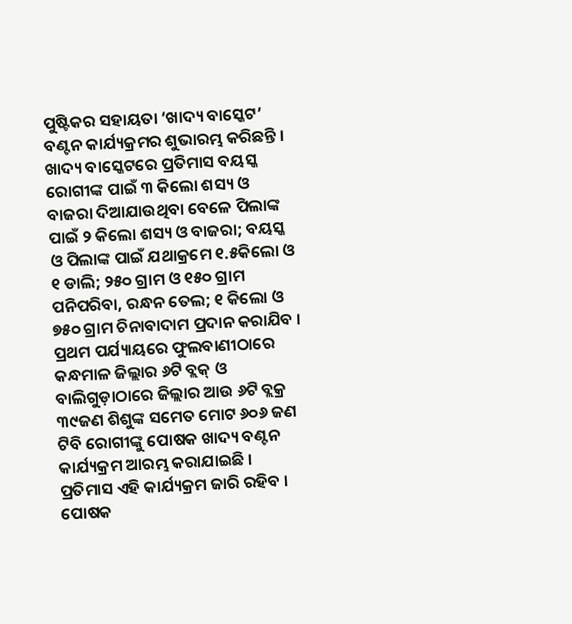ପୁଷ୍ଟିକର ସହାୟତା ‘ଖାଦ୍ୟ ବାସ୍କେଟ’ ବଣ୍ଟନ କାର୍ଯ୍ୟକ୍ରମର ଶୁଭାରମ୍ଭ କରିଛନ୍ତି । ଖାଦ୍ୟ ବାସ୍କେଟରେ ପ୍ରତିମାସ ବୟସ୍କ ରୋଗୀଙ୍କ ପାଇଁ ୩ କିଲୋ ଶସ୍ୟ ଓ ବାଜରା ଦିଆଯାଉଥିବା ବେଳେ ପିଲାଙ୍କ ପାଇଁ ୨ କିଲୋ ଶସ୍ୟ ଓ ବାଜରା; ବୟସ୍କ ଓ ପିଲାଙ୍କ ପାଇଁ ଯଥାକ୍ରମେ ୧.୫କିଲୋ ଓ ୧ ଡାଲି; ୨୫୦ ଗ୍ରାମ ଓ ୧୫୦ ଗ୍ରାମ ପନିପରିବା, ରନ୍ଧନ ତେଲ; ୧ କିଲୋ ଓ ୭୫୦ ଗ୍ରାମ ଚିନାବାଦାମ ପ୍ରଦାନ କରାଯିବ । ପ୍ରଥମ ପର୍ଯ୍ୟାୟରେ ଫୁଲବାଣୀଠାରେ କନ୍ଧମାଳ ଜିଲ୍ଲାର ୬ଟି ବ୍ଲକ୍ ଓ ବାଲିଗୁଡ଼ାଠାରେ ଜିଲ୍ଲାର ଆଉ ୬ଟି ବ୍ଲକ୍ର ୩୯ଜଣ ଶିଶୁଙ୍କ ସମେତ ମୋଟ ୬୦୬ ଜଣ ଟିବି ରୋଗୀଙ୍କୁ ପୋଷକ ଖାଦ୍ୟ ବଣ୍ଟନ କାର୍ଯ୍ୟକ୍ରମ ଆରମ୍ଭ କରାଯାଇଛି । ପ୍ରତିମାସ ଏହି କାର୍ଯ୍ୟକ୍ରମ ଜାରି ରହିବ । ପୋଷକ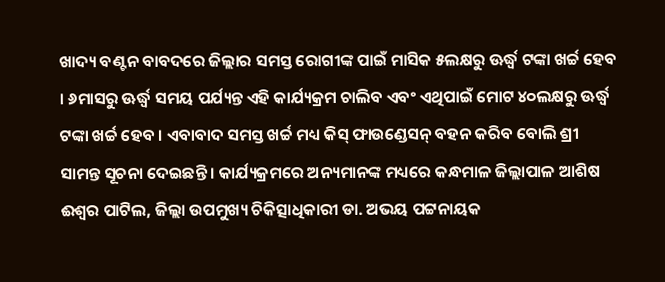ଖାଦ୍ୟ ବଣ୍ଟନ ବାବଦରେ ଜିଲ୍ଲାର ସମସ୍ତ ରୋଗୀଙ୍କ ପାଇଁ ମାସିକ ୫ଲକ୍ଷରୁ ଊର୍ଦ୍ଧ୍ୱ ଟଙ୍କା ଖର୍ଚ୍ଚ ହେବ । ୬ମାସରୁ ଊର୍ଦ୍ଧ୍ୱ ସମୟ ପର୍ଯ୍ୟନ୍ତ ଏହି କାର୍ଯ୍ୟକ୍ରମ ଚାଲିବ ଏବଂ ଏଥିପାଇଁ ମୋଟ ୪୦ଲକ୍ଷରୁ ଊର୍ଦ୍ଧ୍ୱ ଟଙ୍କା ଖର୍ଚ୍ଚ ହେବ । ଏବାବାଦ ସମସ୍ତ ଖର୍ଚ୍ଚ ମଧ୍ୟ କିସ୍ ଫାଉଣ୍ଡେସନ୍ ବହନ କରିବ ବୋଲି ଶ୍ରୀ ସାମନ୍ତ ସୂଚନା ଦେଇଛନ୍ତି । କାର୍ଯ୍ୟକ୍ରମରେ ଅନ୍ୟମାନଙ୍କ ମଧ୍ୟରେ କନ୍ଧମାଳ ଜିଲ୍ଲାପାଳ ଆଶିଷ ଈଶ୍ୱର ପାଟିଲ, ଜିଲ୍ଲା ଉପମୁଖ୍ୟ ଚିକିତ୍ସାଧିକାରୀ ଡା. ଅଭୟ ପଟ୍ଟନାୟକ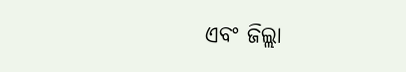ଏବଂ ଜିଲ୍ଲା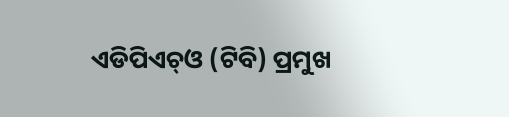ଏଡିପିଏଚ୍ଓ (ଟିବି) ପ୍ରମୁଖ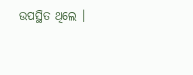ଉପସ୍ଥିତ ଥିଲେ ।